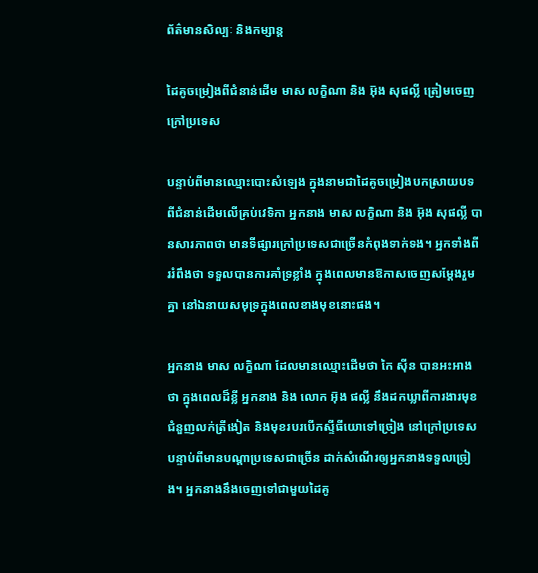ព័ត៌មានសិល្បៈ និងកម្សាន្ត

ដៃគូចម្រៀងពីជំនាន់ដើម មាស លក្ខិណា និង អ៑ុង សុផល្លី ត្រៀមចេញក្រៅប្រទេស

បន្ទាប់ពីមានឈ្មោះបោះសំឡេង ក្នុងនាមជាដៃគូចម្រៀងបកស្រាយបទពីជំនាន់ដើមលើគ្រប់វេទិកា អ្នកនាង មាស លក្ខិណា និង អ៑ុង សុផល្លី បានសារភាពថា មានទីផ្សារក្រៅប្រទេសជាច្រើនកំពុងទាក់ទង។ អ្នកទាំងពីររំពឹងថា ទទួលបានការគាំទ្រខ្លាំង ក្នុងពេលមានឱកាសចេញសម្ដែងរួមគ្នា នៅឯនាយសមុទ្រក្នុងពេលខាងមុខនោះផង។

អ្នកនាង មាស លក្ខិណា ដែលមានឈ្មោះដើមថា កៃ សុីន បានអះអាងថា ក្នុងពេលដ៏ខ្លី អ្នកនាង និង លោក អ៑ុង ផល្លី នឹងដកឃ្លាពីការងារមុខជំនួញលក់ត្រីងៀត និងមុខរបរបើកស្ទីធីយោទៅច្រៀង នៅក្រៅប្រទេស បន្ទាប់ពីមានបណ្ដាប្រទេសជាច្រើន ដាក់សំណើរឲ្យអ្នកនាងទទួលច្រៀង។ អ្នកនាងនឹងចេញទៅជាមួយដៃគូ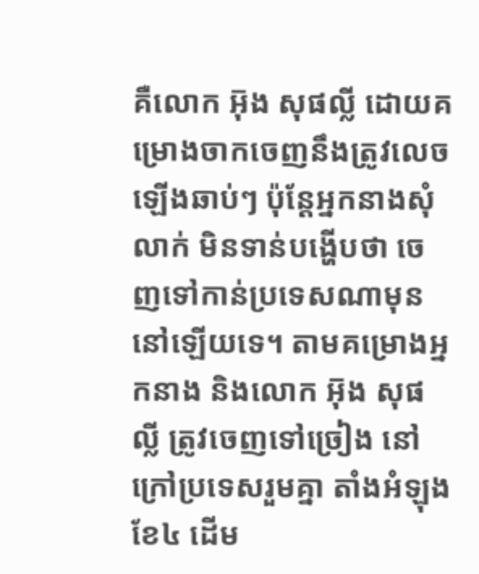គឺលោក អ៑ុង សុផល្លី ដោយគម្រោងចាកចេញនឹងត្រូវលេចឡើងឆាប់ៗ ប៉ុន្តែអ្នកនាងសុំលាក់ មិនទាន់បង្ហើបថា ចេញទៅកាន់ប្រទេសណាមុននៅឡើយទេ។ តាមគម្រោងអ្នកនាង និងលោក អ៑ុង សុផល្លី ត្រូវចេញទៅច្រៀង នៅក្រៅប្រទេសរួមគ្នា តាំងអំឡុងខែ៤ ដើម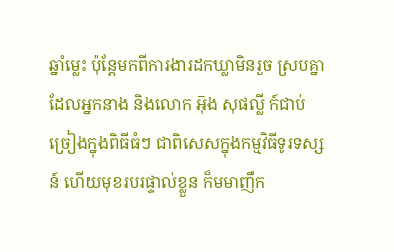ឆ្នាំម្លេះ ប៉ុន្តែមកពីការងារដកឃ្លាមិនរួច ស្របគ្នាដែលអ្នកនាង និងលោក អ៑ុង សុផល្លី ក៍ជាប់ច្រៀងក្នុងពិធីធំៗ ជាពិសេសក្នុងកម្មវិធីទូរទស្សន៍ ហើយមុខរបរផ្ទាល់ខ្លួន ក៏មមាញឹក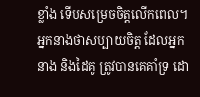ខ្លាំង ទើបសម្រេចចិត្តលើកពេល។ អ្នកនាងថាសប្បាយចិត្ត ដែលអ្នកនាង និងដៃគូ ត្រូវបានគេគាំទ្រ ដោ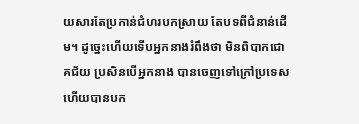យសារតែប្រកាន់ជំហរបកស្រាយ តែបទពីជំនាន់ដើម។ ដូច្នេះហើយទើបអ្នកនាងរំពឹងថា មិនពិបាកជោគជ័យ ប្រសិនបើអ្នកនាង បានចេញទៅក្រៅប្រទេស ហើយបានបក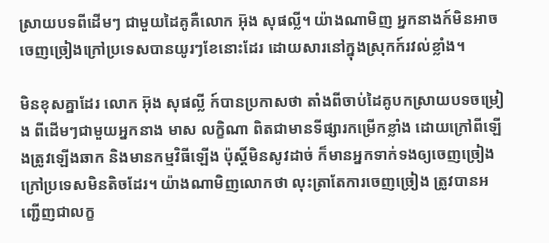ស្រាយបទពីដើមៗ ជាមួយដៃគូគឺលោក អ៑ុង សុផល្លី។ យ៉ាងណាមិញ អ្នកនាងក៍មិនអាចចេញច្រៀងក្រៅប្រទេសបានយូរៗខែនោះដែរ ដោយសារនៅក្នុងស្រុកក៍រវល់ខ្លាំង។

មិនខុសគ្នាដែរ លោក អ៑ុង សុផល្លី ក៍បានប្រកាសថា តាំងពីចាប់ដៃគូបកស្រាយបទចម្រៀង ពីដើមៗជាមួយអ្នកនាង មាស លក្ខិណា ពិតជាមានទីផ្សារកម្រើកខ្លាំង ដោយក្រៅពីឡើងត្រូវឡើងឆាក និងមានកម្មវិធីឡើង ប៉ុស្តិ៍មិនសូវដាច់ ក៏មានអ្នកទាក់ទងឲ្យចេញច្រៀង ក្រៅប្រទេសមិនតិចដែរ។ យ៉ាងណាមិញលោកថា លុះត្រាតែការចេញច្រៀង ត្រូវបានអញ្ជើញជាលក្ខ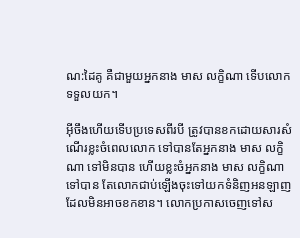ណ:ដៃគូ គឺជាមួយអ្នកនាង មាស លក្ខិណា ទើបលោកទទួលយក។

អុីចឹងហើយទើបប្រទេសពីរបី ត្រូវបានខកដោយសារសំណើរខ្លះចំពេលលោក ទៅបានតែអ្នកនាង មាស លក្ខិណា ទៅមិនបាន ហើយខ្លះចំអ្នកនាង មាស លក្ខិណា ទៅបាន តែលោកជាប់ឡើងចុះទៅយកទំនិញអនឡាញ ដែលមិនអាចខកខាន។ លោកប្រកាសចេញទៅស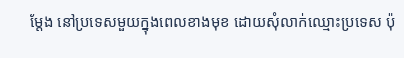ម្ដែង នៅប្រទេសមួយក្នុងពេលខាងមុខ ដោយសុំលាក់ឈ្មោះប្រទេស ប៉ុ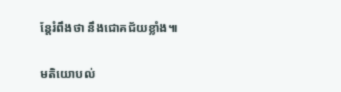ន្តែរំពឹងថា នឹងជោគជ័យខ្លាំង៕

មតិយោបល់